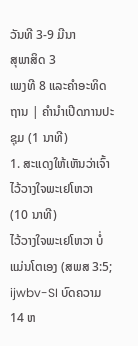ວັນທີ 3-9 ມີນາ
ສຸພາສິດ 3
ເພງທີ 8 ແລະຄຳອະທິດຖານ | ຄຳນຳເປີດການປະຊຸມ (1 ນາທີ)
1. ສະແດງໃຫ້ເຫັນວ່າເຈົ້າໄວ້ວາງໃຈພະເຢໂຫວາ
(10 ນາທີ)
ໄວ້ວາງໃຈພະເຢໂຫວາ ບໍ່ແມ່ນໂຕເອງ (ສພສ 3:5; ijwbv-SI ບົດຄວາມ 14 ຫ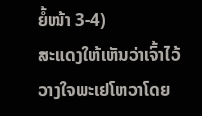ຍໍ້ໜ້າ 3-4)
ສະແດງໃຫ້ເຫັນວ່າເຈົ້າໄວ້ວາງໃຈພະເຢໂຫວາໂດຍ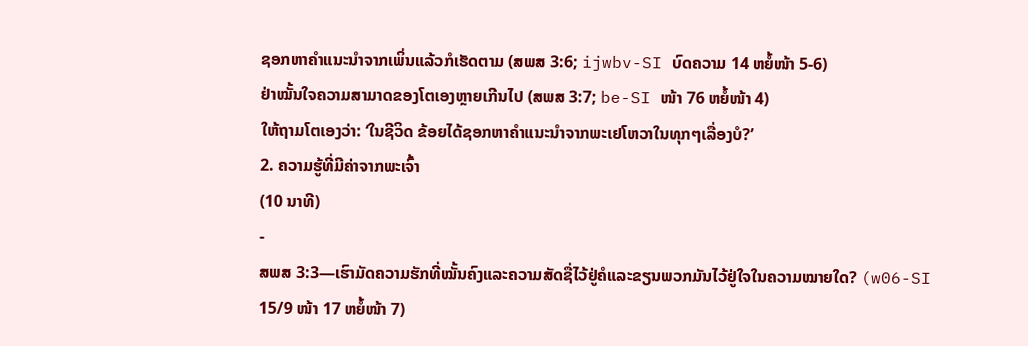ຊອກຫາຄຳແນະນຳຈາກເພິ່ນແລ້ວກໍເຮັດຕາມ (ສພສ 3:6; ijwbv-SI ບົດຄວາມ 14 ຫຍໍ້ໜ້າ 5-6)
ຢ່າໝັ້ນໃຈຄວາມສາມາດຂອງໂຕເອງຫຼາຍເກີນໄປ (ສພສ 3:7; be-SI ໜ້າ 76 ຫຍໍ້ໜ້າ 4)
ໃຫ້ຖາມໂຕເອງວ່າ: ‘ໃນຊີວິດ ຂ້ອຍໄດ້ຊອກຫາຄຳແນະນຳຈາກພະເຢໂຫວາໃນທຸກໆເລື່ອງບໍ?’
2. ຄວາມຮູ້ທີ່ມີຄ່າຈາກພະເຈົ້າ
(10 ນາທີ)
-
ສພສ 3:3—ເຮົາມັດຄວາມຮັກທີ່ໝັ້ນຄົງແລະຄວາມສັດຊື່ໄວ້ຢູ່ຄໍແລະຂຽນພວກມັນໄວ້ຢູ່ໃຈໃນຄວາມໝາຍໃດ? (w06-SI 15/9 ໜ້າ 17 ຫຍໍ້ໜ້າ 7)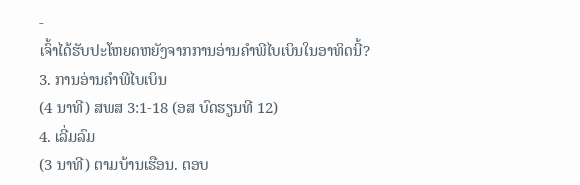-
ເຈົ້າໄດ້ຮັບປະໂຫຍດຫຍັງຈາກການອ່ານຄຳພີໄບເບິນໃນອາທິດນີ້?
3. ການອ່ານຄຳພີໄບເບິນ
(4 ນາທີ) ສພສ 3:1-18 (ອສ ບົດຮຽນທີ 12)
4. ເລີ່ມລົມ
(3 ນາທີ) ຕາມບ້ານເຮືອນ. ຕອບ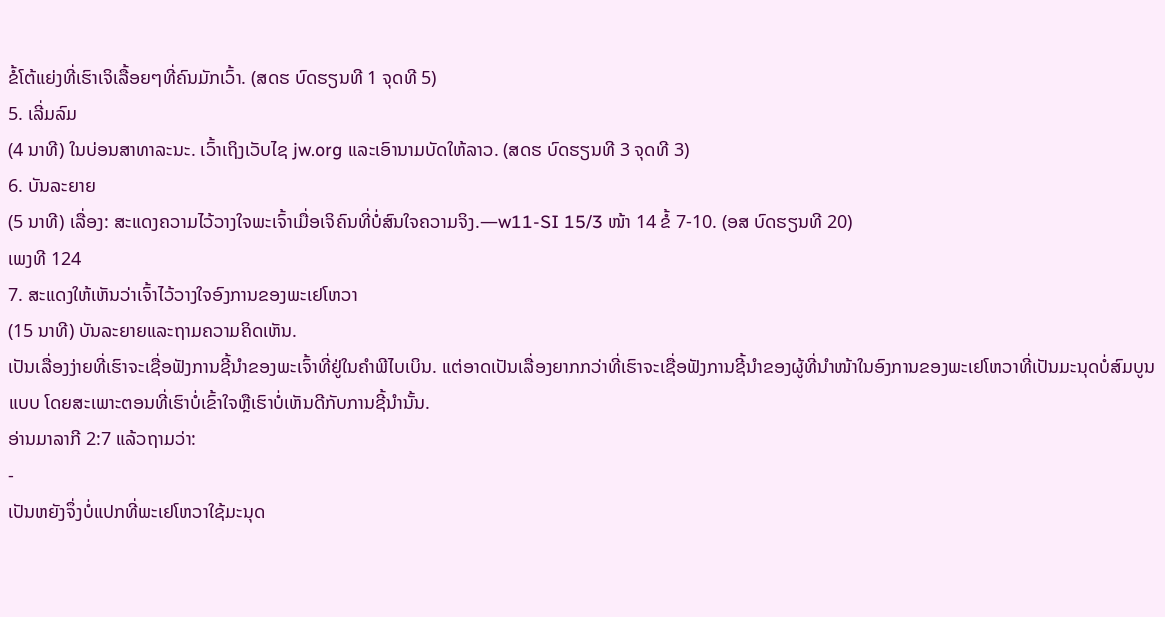ຂໍ້ໂຕ້ແຍ່ງທີ່ເຮົາເຈິເລື້ອຍໆທີ່ຄົນມັກເວົ້າ. (ສດຮ ບົດຮຽນທີ 1 ຈຸດທີ 5)
5. ເລີ່ມລົມ
(4 ນາທີ) ໃນບ່ອນສາທາລະນະ. ເວົ້າເຖິງເວັບໄຊ jw.org ແລະເອົານາມບັດໃຫ້ລາວ. (ສດຮ ບົດຮຽນທີ 3 ຈຸດທີ 3)
6. ບັນລະຍາຍ
(5 ນາທີ) ເລື່ອງ: ສະແດງຄວາມໄວ້ວາງໃຈພະເຈົ້າເມື່ອເຈິຄົນທີ່ບໍ່ສົນໃຈຄວາມຈິງ.—w11-SI 15/3 ໜ້າ 14 ຂໍ້ 7-10. (ອສ ບົດຮຽນທີ 20)
ເພງທີ 124
7. ສະແດງໃຫ້ເຫັນວ່າເຈົ້າໄວ້ວາງໃຈອົງການຂອງພະເຢໂຫວາ
(15 ນາທີ) ບັນລະຍາຍແລະຖາມຄວາມຄິດເຫັນ.
ເປັນເລື່ອງງ່າຍທີ່ເຮົາຈະເຊື່ອຟັງການຊີ້ນຳຂອງພະເຈົ້າທີ່ຢູ່ໃນຄຳພີໄບເບິນ. ແຕ່ອາດເປັນເລື່ອງຍາກກວ່າທີ່ເຮົາຈະເຊື່ອຟັງການຊີ້ນຳຂອງຜູ້ທີ່ນຳໜ້າໃນອົງການຂອງພະເຢໂຫວາທີ່ເປັນມະນຸດບໍ່ສົມບູນແບບ ໂດຍສະເພາະຕອນທີ່ເຮົາບໍ່ເຂົ້າໃຈຫຼືເຮົາບໍ່ເຫັນດີກັບການຊີ້ນຳນັ້ນ.
ອ່ານມາລາກີ 2:7 ແລ້ວຖາມວ່າ:
-
ເປັນຫຍັງຈຶ່ງບໍ່ແປກທີ່ພະເຢໂຫວາໃຊ້ມະນຸດ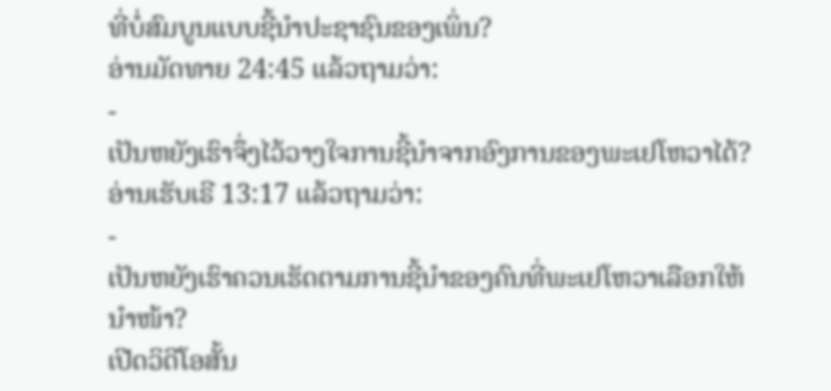ທີ່ບໍ່ສົມບູນແບບຊີ້ນຳປະຊາຊົນຂອງເພິ່ນ?
ອ່ານມັດທາຍ 24:45 ແລ້ວຖາມວ່າ:
-
ເປັນຫຍັງເຮົາຈຶ່ງໄວ້ວາງໃຈການຊີ້ນຳຈາກອົງການຂອງພະເຢໂຫວາໄດ້?
ອ່ານເຮັບເຣີ 13:17 ແລ້ວຖາມວ່າ:
-
ເປັນຫຍັງເຮົາຄວນເຮັດຕາມການຊີ້ນຳຂອງຄົນທີ່ພະເຢໂຫວາເລືອກໃຫ້ນຳໜ້າ?
ເປີດວິດີໂອສັ້ນ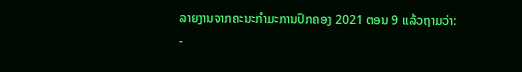ລາຍງານຈາກຄະນະກຳມະການປົກຄອງ 2021 ຕອນ 9 ແລ້ວຖາມວ່າ:
-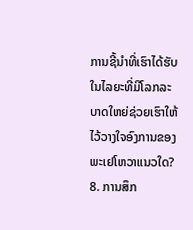ການຊີ້ນຳທີ່ເຮົາໄດ້ຮັບໃນໄລຍະທີ່ມີໂລກລະບາດໃຫຍ່ຊ່ວຍເຮົາໃຫ້ໄວ້ວາງໃຈອົງການຂອງພະເຢໂຫວາແນວໃດ?
8. ການສຶກ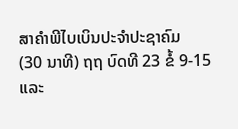ສາຄຳພີໄບເບິນປະຈຳປະຊາຄົມ
(30 ນາທີ) ຖຖ ບົດທີ 23 ຂໍ້ 9-15 ແລະ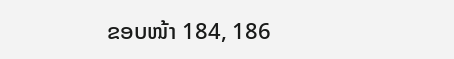ຂອບໜ້າ 184, 186